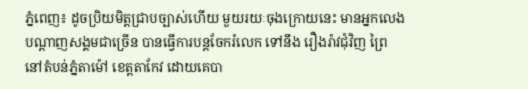ភ្នំពេញ៖ ដូចប្រិយមិត្តជ្រាបច្បាស់ហើយ មួយរយៈចុងក្រោយនេះ មានអ្នកលេងបណ្តាញសង្គមជាច្រើន បានធ្វើការបន្តចែករំលេក ទៅនឹង រឿងរ៉ាវជុំវិញ ព្រៃនៅតំបន់ភ្នំតាម៉ៅ ខេត្តតាកែវ ដោយគេបា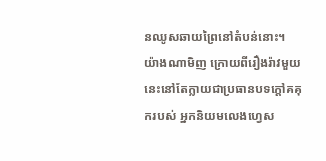នឈូសឆាយព្រៃនៅតំបន់នោះ។
យ៉ាងណាមិញ ក្រោយពីរឿងរ៉ាវមួយនេះនៅតែក្លាយជាប្រធានបទក្តៅគគុករបស់ អ្នកនិយមលេងហ្វេស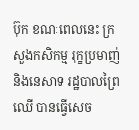ប៊ុក ខណៈពេលនេះ ក្រសួងកសិកម្ម រុក្ខប្រមាញ់ និងនេសាទ រដ្ឋបាលព្រៃឈើ បានធ្វើសេច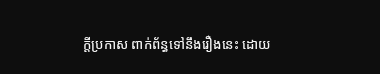ក្តីប្រកាស ពាក់ព័ន្ធទៅនឹងរឿងនេះ ដោយ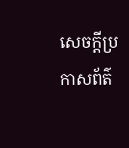សេចក្តីប្រកាសព័ត៌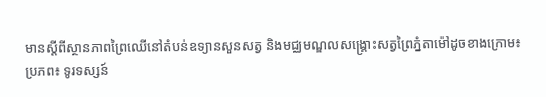មានស្តីពីស្ថានភាពព្រៃឈើនៅតំបន់ឧទ្យានសួនសត្វ និងមជ្ឈមណ្ឌលសង្រ្គោះសត្វព្រៃភ្នំតាម៉ៅដូចខាងក្រោម៖
ប្រភព៖ ទូរទស្សន៍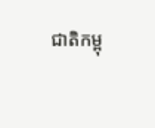ជាតិកម្ពុ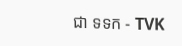ជា ទទក - TVK